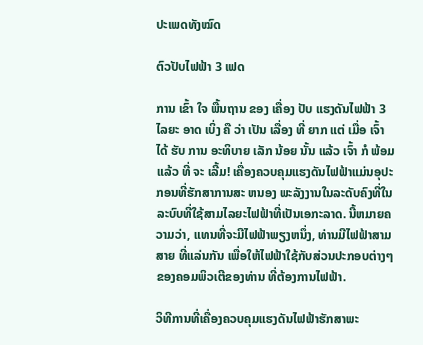ປະເພດທັງໝົດ

ຕົວປັບໄຟຟ້າ 3 ເຟດ

ການ ເຂົ້າ ໃຈ ພື້ນຖານ ຂອງ ເຄື່ອງ ປັບ ແຮງດັນໄຟຟ້າ 3 ໄລຍະ ອາດ ເບິ່ງ ຄື ວ່າ ເປັນ ເລື່ອງ ທີ່ ຍາກ ແຕ່ ເມື່ອ ເຈົ້າ ໄດ້ ຮັບ ການ ອະທິບາຍ ເລັກ ນ້ອຍ ນັ້ນ ແລ້ວ ເຈົ້າ ກໍ ພ້ອມ ແລ້ວ ທີ່ ຈະ ເລີ້ມ! ເຄື່ອງຄວບຄຸມແຮງດັນໄຟຟ້າແມ່ນອຸປະກອນທີ່ຮັກສາການສະ ຫນອງ ພະລັງງານໃນລະດັບຄົງທີ່ໃນລະບົບທີ່ໃຊ້ສາມໄລຍະໄຟຟ້າທີ່ເປັນເອກະລາດ. ນີ້ຫມາຍຄວາມວ່າ, ແທນທີ່ຈະມີໄຟຟ້າພຽງຫນຶ່ງ, ທ່ານມີໄຟຟ້າສາມສາຍ ທີ່ແລ່ນກັນ ເພື່ອໃຫ້ໄຟຟ້າໃຊ້ກັບສ່ວນປະກອບຕ່າງໆຂອງຄອມພິວເຕີຂອງທ່ານ ທີ່ຕ້ອງການໄຟຟ້າ.

ວິທີການທີ່ເຄື່ອງຄວບຄຸມແຮງດັນໄຟຟ້າຮັກສາພະ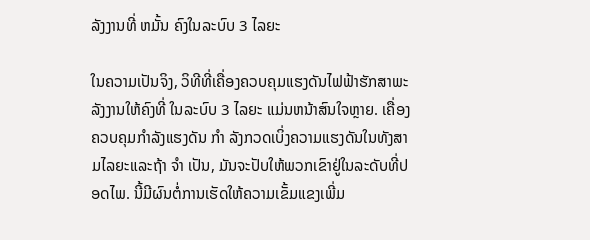ລັງງານທີ່ ຫມັ້ນ ຄົງໃນລະບົບ 3 ໄລຍະ

ໃນຄວາມເປັນຈິງ, ວິທີທີ່ເຄື່ອງຄວບຄຸມແຮງດັນໄຟຟ້າຮັກສາພະລັງງານໃຫ້ຄົງທີ່ ໃນລະບົບ 3 ໄລຍະ ແມ່ນຫນ້າສົນໃຈຫຼາຍ. ເຄື່ອງຄວບຄຸມກໍາລັງແຮງດັນ ກໍາ ລັງກວດເບິ່ງຄວາມແຮງດັນໃນທັງສາມໄລຍະແລະຖ້າ ຈໍາ ເປັນ, ມັນຈະປັບໃຫ້ພວກເຂົາຢູ່ໃນລະດັບທີ່ປອດໄພ. ນີ້ມີຜົນຕໍ່ການເຮັດໃຫ້ຄວາມເຂັ້ມແຂງເພີ່ມ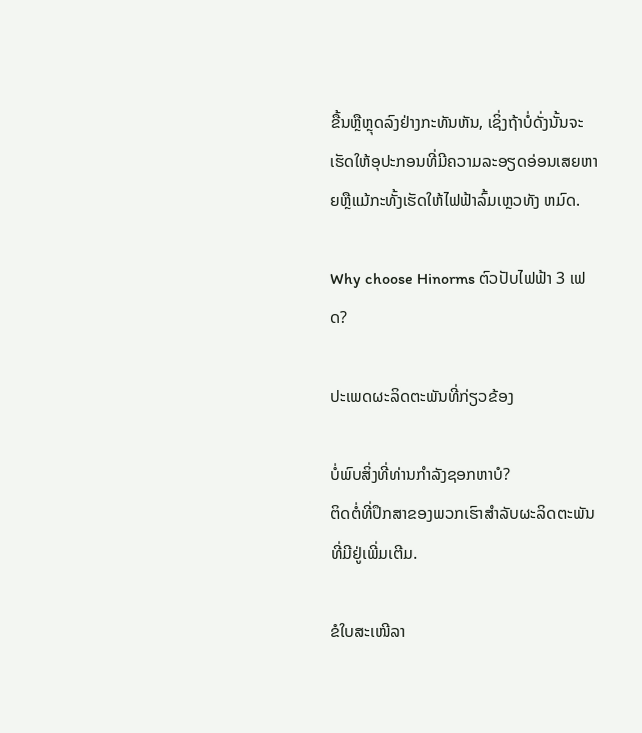ຂື້ນຫຼືຫຼຸດລົງຢ່າງກະທັນຫັນ, ເຊິ່ງຖ້າບໍ່ດັ່ງນັ້ນຈະເຮັດໃຫ້ອຸປະກອນທີ່ມີຄວາມລະອຽດອ່ອນເສຍຫາຍຫຼືແມ້ກະທັ້ງເຮັດໃຫ້ໄຟຟ້າລົ້ມເຫຼວທັງ ຫມົດ.

Why choose Hinorms ຕົວປັບໄຟຟ້າ 3 ເຟດ?

ປະເພດຜະລິດຕະພັນທີ່ກ່ຽວຂ້ອງ

ບໍ່ພົບສິ່ງທີ່ທ່ານກໍາລັງຊອກຫາບໍ?
ຕິດຕໍ່ທີ່ປຶກສາຂອງພວກເຮົາສໍາລັບຜະລິດຕະພັນທີ່ມີຢູ່ເພີ່ມເຕີມ.

ຂໍໃບສະເໜີລາ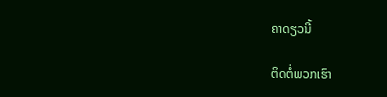ຄາດຽວນີ້

ຕິດຕໍ່ພວກເຮົາ